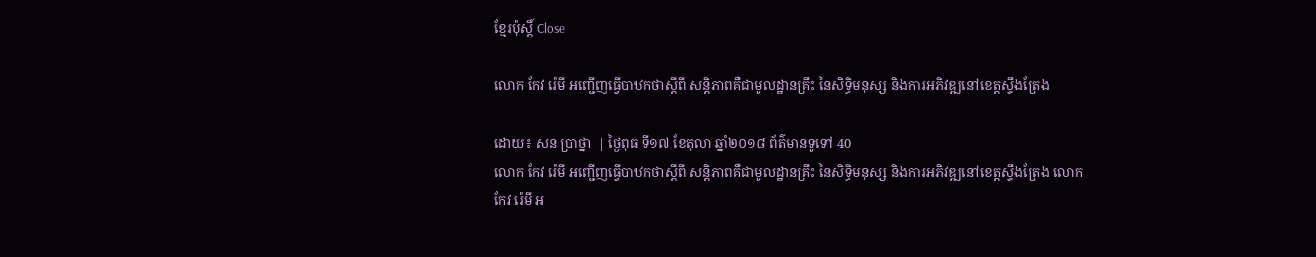ខ្មែរប៉ុស្ដិ៍ Close

លោក កែវ រ៉េមី អញ្ជើញធ្វើបាឋកថាស្តីពី សន្តិភាពគឺជាមូលដ្ឋានគ្រឹះ នៃសិទ្ធិមនុស្ស និងការអភិវឌ្ឍនៅខេត្តស្ទឹងត្រែង

ដោយ៖ សន ប្រាថ្នា  | ថ្ងៃពុធ ទី១៧ ខែតុលា ឆ្នាំ២០១៨ ព័ត៌មានទូទៅ 40
លោក កែវ រ៉េមី អញ្ជើញធ្វើបាឋកថាស្តីពី សន្តិភាពគឺជាមូលដ្ឋានគ្រឹះ នៃសិទ្ធិមនុស្ស និងការអភិវឌ្ឍនៅខេត្តស្ទឹងត្រែង លោក កែវ រ៉េមី អ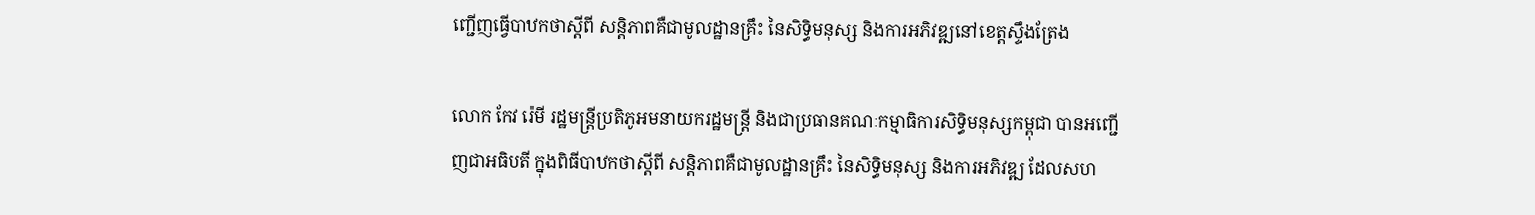ញ្ជើញធ្វើបាឋកថាស្តីពី សន្តិភាពគឺជាមូលដ្ឋានគ្រឹះ នៃសិទ្ធិមនុស្ស និងការអភិវឌ្ឍនៅខេត្តស្ទឹងត្រែង

លោក កែវ រ៉េមី រដ្ឋមន្រ្តីប្រតិភូអមនាយករដ្ឋមន្ត្រី និងជាប្រធានគណៈកម្មាធិការសិទ្ធិមនុស្សកម្ពុជា បានអញ្ជើញជាអធិបតី ក្នុងពិធីបាឋកថាស្តីពី សន្តិភាពគឺជាមូលដ្ឋានគ្រឹះ នៃសិទ្ធិមនុស្ស និងការអភិវឌ្ឍ ដែលសហ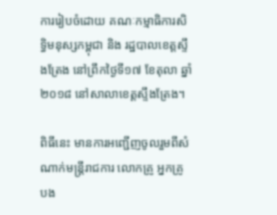ការរៀបចំដោយ គណៈកម្មាធិការសិទ្ធិមនុស្សកម្ពុជា និង រដ្ឋបាលខេត្តស្ទឹងត្រែង នៅព្រឹកថ្ងៃទី១៧ ខែតុលា ឆ្នាំ២០១៨ នៅសាលាខេត្តស្ទឹងត្រែង។

ពិធីនេះ មានការអញ្ជើញចូលរួមពីសំណាក់មន្រ្តីរាជការ លោកគ្រូ អ្នកគ្រូ បង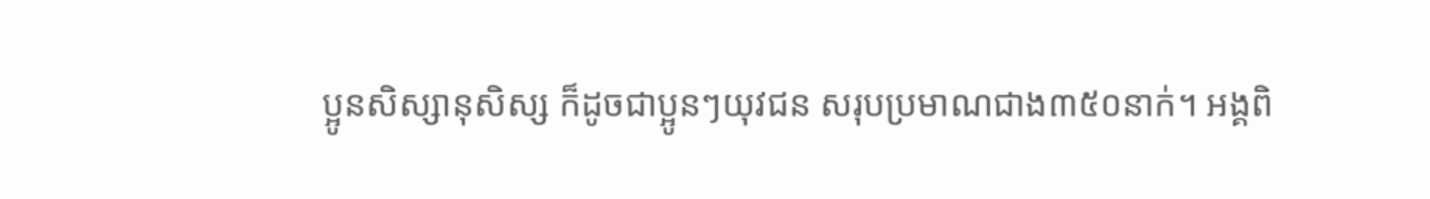ប្អូនសិស្សានុសិស្ស ក៏ដូចជាប្អូនៗយុវជន សរុបប្រមាណជាង៣៥០នាក់។ អង្គពិ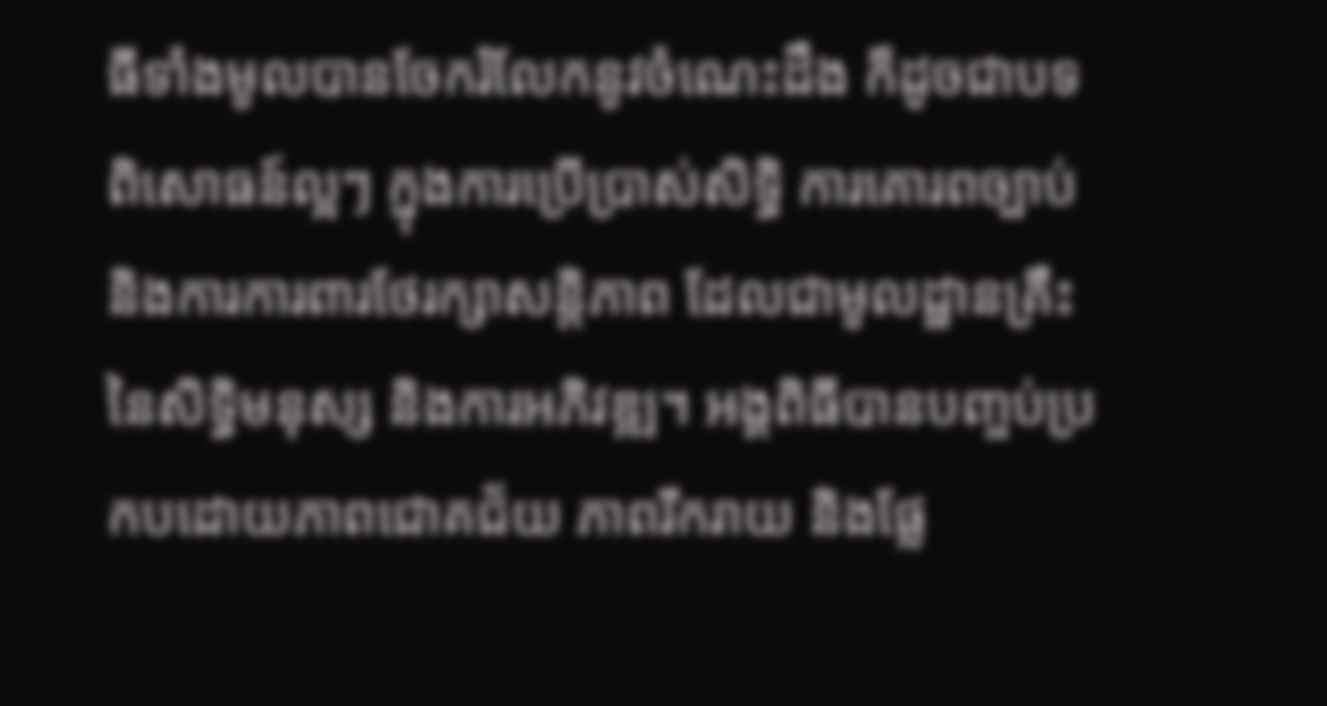ធីទាំងមូលបានចែករំលែកនូវចំណេះដឹង ក៏ដូចជាបទពិសោធន៍ល្អៗ ក្នុងការប្រើប្រាស់សិទ្ធិ ការគោរពច្បាប់ និងការការពារថែរក្សាសន្តិភាព ដែលជាមូលដ្ឋានគ្រឹះ នៃសិទ្ធិមនុស្ស និងការអភិវឌ្ឍ។ អង្គពិធីបានបញ្ចប់ប្រកបដោយភាពជោគជ័យ ភាពរីករាយ និងផ្លែ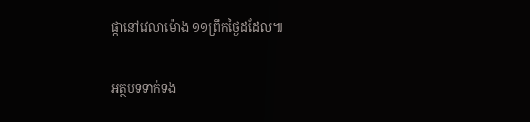ផ្កានៅវេលាម៉ោង ១១ព្រឹកថ្ងៃដដែល៕

អត្ថបទទាក់ទង